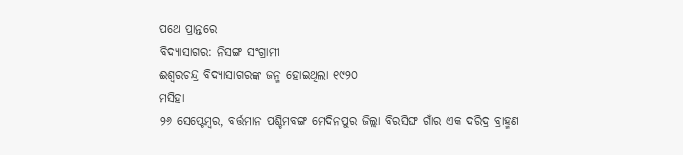ପଥେ ପ୍ରାନ୍ତରେ
ବିଦ୍ୟାସାଗର: ନିସଙ୍ଗ ସଂଗ୍ରାମୀ
ଈଶ୍ୱରଚନ୍ଦ୍ର ବିଦ୍ୟାସାଗରଙ୍କ ଜନ୍ମ ହୋଇଥିଲା ୧୯୨୦
ମସିହା
୨୬ ସେପ୍ଟେମ୍ବର, ବର୍ତ୍ତମାନ ପଶ୍ଚିମବଙ୍ଗ ମେଦିନପୁର ଜିଲ୍ଲା ବିରସିଙ୍ଘ ଗାଁର ଏକ ଦରିଦ୍ର ବ୍ରାହ୍ମଣ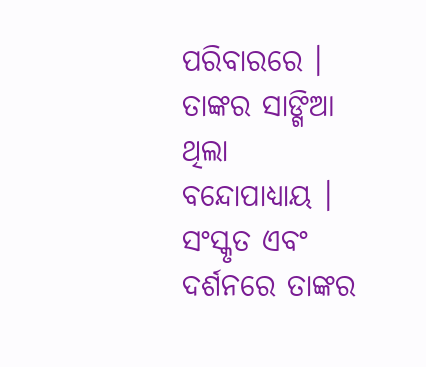ପରିବାରରେ । ତାଙ୍କର ସାଙ୍ଗିଆ ଥିଲା
ବନ୍ଦୋପାଧ୍ୟାୟ । ସଂସ୍କୃତ ଏବଂ ଦର୍ଶନରେ ତାଙ୍କର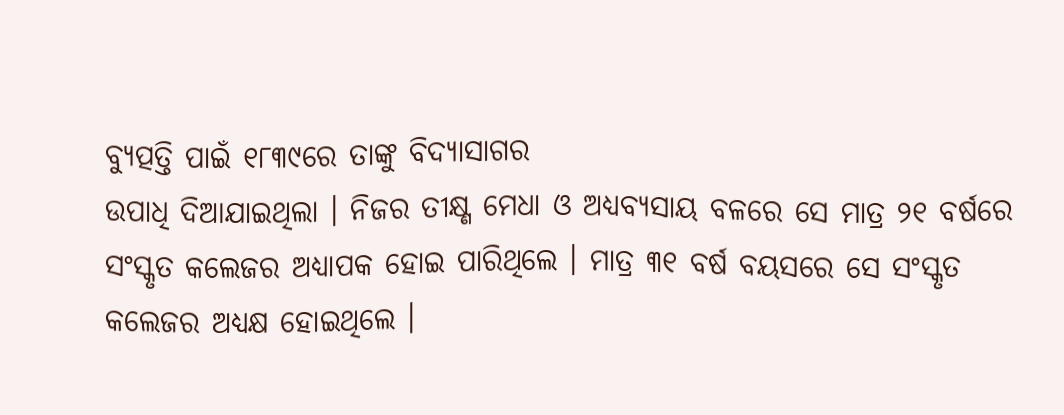ବ୍ୟୁତ୍ପତ୍ତି ପାଇଁ ୧୮୩୯ରେ ତାଙ୍କୁ ବିଦ୍ୟାସାଗର
ଉପାଧି ଦିଆଯାଇଥିଲା । ନିଜର ତୀକ୍ଷ୍ଣ ମେଧା ଓ ଅଧ୍ୟବ୍ୟସାୟ ବଳରେ ସେ ମାତ୍ର ୨୧ ବର୍ଷରେ ସଂସ୍କୃତ କଲେଜର ଅଧ୍ୟାପକ ହୋଇ ପାରିଥିଲେ । ମାତ୍ର ୩୧ ବର୍ଷ ବୟସରେ ସେ ସଂସ୍କୃତ କଲେଜର ଅଧ୍ୟକ୍ଷ ହୋଇଥିଲେ ।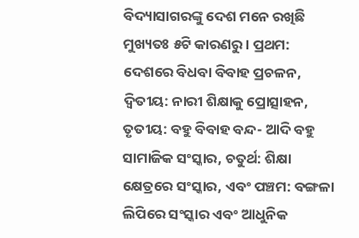ବିଦ୍ୟାସାଗରଙ୍କୁ ଦେଶ ମନେ ରଖିଛି ମୁଖ୍ୟତଃ ୫ଟି କାରଣରୁ । ପ୍ରଥମ: ଦେଶରେ ବିଧବା ବିବାହ ପ୍ରଚଳନ, ଦ୍ୱିତୀୟ: ନାରୀ ଶିକ୍ଷାକୁ ପ୍ରୋତ୍ସାହନ, ତୃତୀୟ: ବହୁ ବିବାହ ବନ୍ଦ- ଆଦି ବହୁ ସାମାଜିକ ସଂସ୍କାର, ଚତୁର୍ଥ: ଶିକ୍ଷା କ୍ଷେତ୍ରରେ ସଂସ୍କାର, ଏବଂ ପଞ୍ଚମ: ବଙ୍ଗଳା ଲିପିରେ ସଂସ୍କାର ଏବଂ ଆଧୁନିକ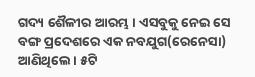ଗଦ୍ୟ ଶୈଳୀର ଆରମ୍ଭ । ଏସବୁକୁ ନେଇ ସେ ବଙ୍ଗ ପ୍ରଦେଶରେ ଏକ ନବଯୁଗ(ରେନେସା) ଆଣିଥିଲେ । ୫ଟି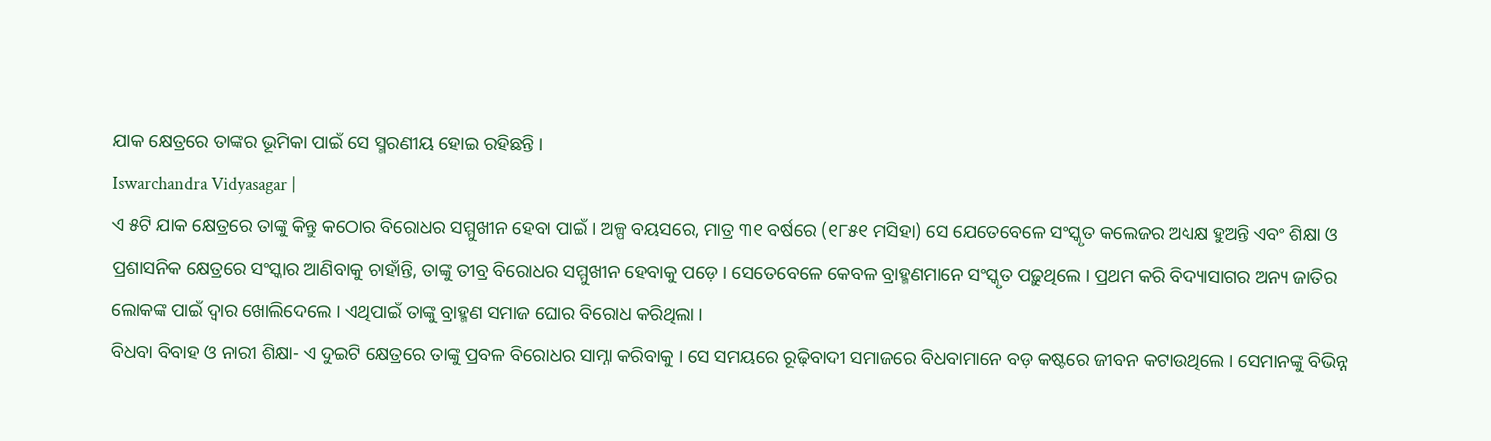ଯାକ କ୍ଷେତ୍ରରେ ତାଙ୍କର ଭୂମିକା ପାଇଁ ସେ ସ୍ମରଣୀୟ ହୋଇ ରହିଛନ୍ତି ।
Iswarchandra Vidyasagar |
ଏ ୫ଟି ଯାକ କ୍ଷେତ୍ରରେ ତାଙ୍କୁ କିନ୍ତୁ କଠୋର ବିରୋଧର ସମ୍ମୁଖୀନ ହେବା ପାଇଁ । ଅଳ୍ପ ବୟସରେ, ମାତ୍ର ୩୧ ବର୍ଷରେ (୧୮୫୧ ମସିହା) ସେ ଯେତେବେଳେ ସଂସ୍କୃତ କଲେଜର ଅଧ୍ୟକ୍ଷ ହୁଅନ୍ତି ଏବଂ ଶିକ୍ଷା ଓ ପ୍ରଶାସନିକ କ୍ଷେତ୍ରରେ ସଂସ୍କାର ଆଣିବାକୁ ଚାହାଁନ୍ତି, ତାଙ୍କୁ ତୀବ୍ର ବିରୋଧର ସମ୍ମୁଖୀନ ହେବାକୁ ପଡ଼େ । ସେତେବେଳେ କେବଳ ବ୍ରାହ୍ମଣମାନେ ସଂସ୍କୃତ ପଢ଼ୁଥିଲେ । ପ୍ରଥମ କରି ବିଦ୍ୟାସାଗର ଅନ୍ୟ ଜାତିର ଲୋକଙ୍କ ପାଇଁ ଦ୍ୱାର ଖୋଲିଦେଲେ । ଏଥିପାଇଁ ତାଙ୍କୁ ବ୍ରାହ୍ମଣ ସମାଜ ଘୋର ବିରୋଧ କରିଥିଲା ।
ବିଧବା ବିବାହ ଓ ନାରୀ ଶିକ୍ଷା- ଏ ଦୁଇଟି କ୍ଷେତ୍ରରେ ତାଙ୍କୁ ପ୍ରବଳ ବିରୋଧର ସାମ୍ନା କରିବାକୁ । ସେ ସମୟରେ ରୂଢ଼ିବାଦୀ ସମାଜରେ ବିଧବାମାନେ ବଡ଼ କଷ୍ଟରେ ଜୀବନ କଟାଉଥିଲେ । ସେମାନଙ୍କୁ ବିଭିନ୍ନ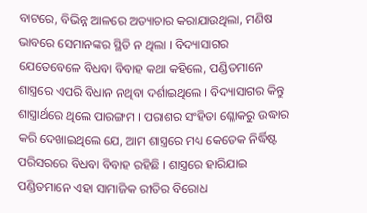ବାଟରେ, ବିଭିନ୍ନ ଆଳରେ ଅତ୍ୟାଚାର କରାଯାଉଥିଲା, ମଣିଷ ଭାବରେ ସେମାନଙ୍କର ସ୍ଥିତି ନ ଥିଲା । ବିଦ୍ୟାସାଗର ଯେତେବେଳେ ବିଧବା ବିବାହ କଥା କହିଲେ, ପଣ୍ଡିତମାନେ ଶାସ୍ତ୍ରରେ ଏପରି ବିଧାନ ନଥିବା ଦର୍ଶାଇଥିଲେ । ବିଦ୍ୟାସାଗର କିନ୍ତୁ ଶାସ୍ତ୍ରାର୍ଥରେ ଥିଲେ ପାରଙ୍ଗମ । ପରାଶର ସଂହିତା ଶ୍ଳୋକରୁ ଉଦ୍ଧାର କରି ଦେଖାଇଥିଲେ ଯେ, ଆମ ଶାସ୍ତ୍ରରେ ମଧ୍ୟ କେତେକ ନିର୍ଦ୍ଧିଷ୍ଟ ପରିସରରେ ବିଧବା ବିବାହ ରହିଛି । ଶାସ୍ତ୍ରରେ ହାରିଯାଇ ପଣ୍ଡିତମାନେ ଏହା ସାମାଜିକ ରୀତିର ବିରୋଧ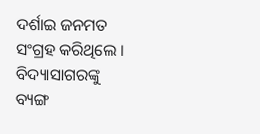ଦର୍ଶାଇ ଜନମତ ସଂଗ୍ରହ କରିଥିଲେ । ବିଦ୍ୟାସାଗରଙ୍କୁ ବ୍ୟଙ୍ଗ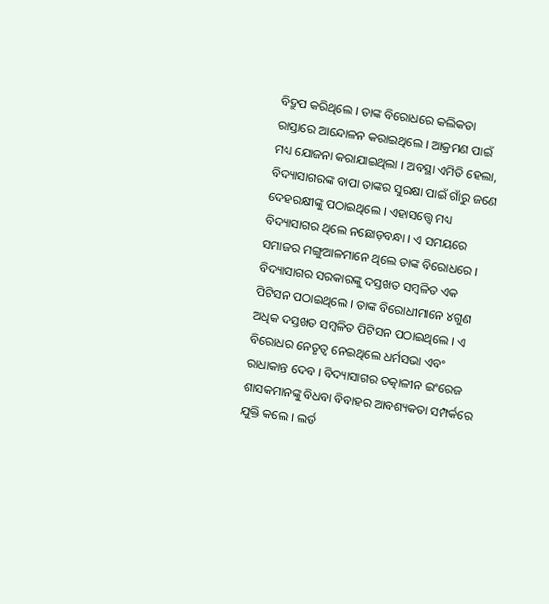ବିଦ୍ରୁପ କରିଥିଲେ । ତାଙ୍କ ବିରୋଧରେ କଲିକତା ରାସ୍ତାରେ ଆନ୍ଦୋଳନ କରାଇଥିଲେ । ଆକ୍ରମଣ ପାଇଁ ମଧ୍ୟ ଯୋଜନା କରାଯାଇଥିଲା । ଅବସ୍ଥା ଏମିତି ହେଲା, ବିଦ୍ୟାସାଗରଙ୍କ ବାପା ତାଙ୍କର ସୁରକ୍ଷା ପାଇଁ ଗାଁରୁ ଜଣେ ଦେହରକ୍ଷୀଙ୍କୁ ପଠାଇଥିଲେ । ଏହାସତ୍ତ୍ୱେ ମଧ୍ୟ ବିଦ୍ୟାସାଗର ଥିଲେ ନଛୋଡ଼ବନ୍ଧା । ଏ ସମୟରେ ସମାଜର ମଙ୍ଗୁଆଳମାନେ ଥିଲେ ତାଙ୍କ ବିରୋଧରେ । ବିଦ୍ୟାସାଗର ସରକାରଙ୍କୁ ଦସ୍ତଖତ ସମ୍ବଳିତ ଏକ ପିଟିସନ ପଠାଇଥିଲେ । ତାଙ୍କ ବିରୋଧୀମାନେ ୪ଗୁଣ ଅଧିକ ଦସ୍ତଖତ ସମ୍ବଳିତ ପିଟିସନ ପଠାଇଥିଲେ । ଏ ବିରୋଧର ନେତୃତ୍ୱ ନେଇଥିଲେ ଧର୍ମସଭା ଏବଂ ରାଧାକାନ୍ତ ଦେବ । ବିଦ୍ୟାସାଗର ତତ୍କାଳୀନ ଇଂରେଜ ଶାସକମାନଙ୍କୁ ବିଧବା ବିବାହର ଆବଶ୍ୟକତା ସମ୍ପର୍କରେ ଯୁକ୍ତି କଲେ । ଲର୍ଡ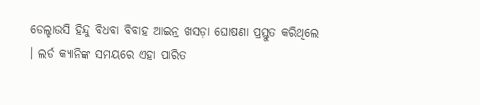ଡେଲ୍ହାଉସି ହିନ୍ଦୁ ବିଧବା ବିବାହ ଆଇନ୍ର ଖସଡ଼ା ଘୋଷଣା ପ୍ରସ୍ତୁତ କରିଥିଲେ । ଲର୍ଡ କ୍ୟାନିଙ୍କ ସମୟରେ ଏହା ପାରିତ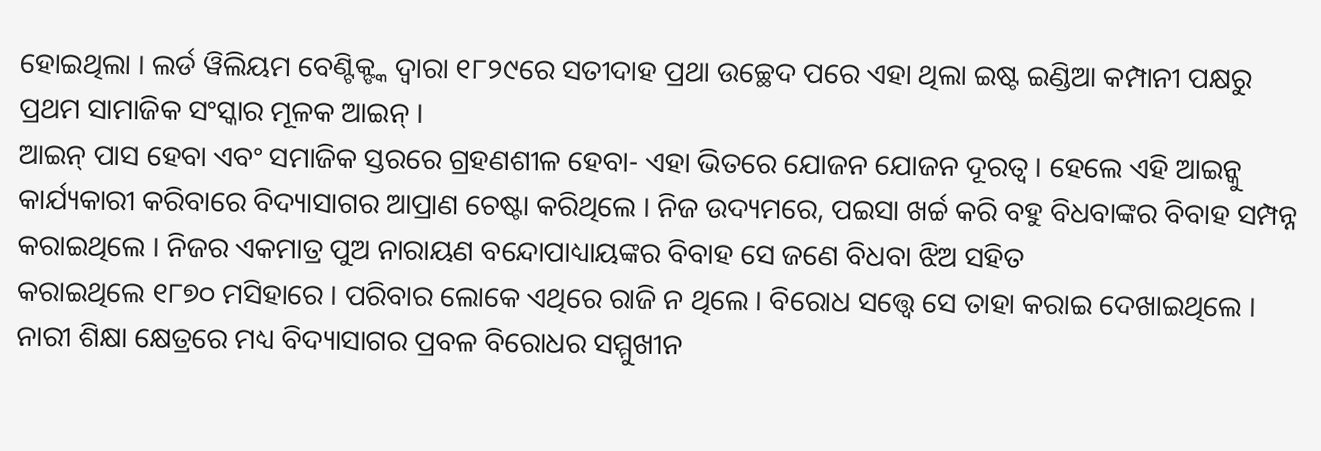ହୋଇଥିଲା । ଲର୍ଡ ୱିଲିୟମ ବେଣ୍ଟିକ୍ଙ୍କ ଦ୍ୱାରା ୧୮୨୯ରେ ସତୀଦାହ ପ୍ରଥା ଉଚ୍ଛେଦ ପରେ ଏହା ଥିଲା ଇଷ୍ଟ ଇଣ୍ଡିଆ କମ୍ପାନୀ ପକ୍ଷରୁ ପ୍ରଥମ ସାମାଜିକ ସଂସ୍କାର ମୂଳକ ଆଇନ୍ ।
ଆଇନ୍ ପାସ ହେବା ଏବଂ ସମାଜିକ ସ୍ତରରେ ଗ୍ରହଣଶୀଳ ହେବା- ଏହା ଭିତରେ ଯୋଜନ ଯୋଜନ ଦୂରତ୍ୱ । ହେଲେ ଏହି ଆଇନ୍କୁ କାର୍ଯ୍ୟକାରୀ କରିବାରେ ବିଦ୍ୟାସାଗର ଆପ୍ରାଣ ଚେଷ୍ଟା କରିଥିଲେ । ନିଜ ଉଦ୍ୟମରେ, ପଇସା ଖର୍ଚ୍ଚ କରି ବହୁ ବିଧବାଙ୍କର ବିବାହ ସମ୍ପନ୍ନ କରାଇଥିଲେ । ନିଜର ଏକମାତ୍ର ପୁଅ ନାରାୟଣ ବନ୍ଦୋପାଧ୍ୟାୟଙ୍କର ବିବାହ ସେ ଜଣେ ବିଧବା ଝିଅ ସହିତ
କରାଇଥିଲେ ୧୮୭୦ ମସିହାରେ । ପରିବାର ଲୋକେ ଏଥିରେ ରାଜି ନ ଥିଲେ । ବିରୋଧ ସତ୍ତ୍ୱେ ସେ ତାହା କରାଇ ଦେଖାଇଥିଲେ ।
ନାରୀ ଶିକ୍ଷା କ୍ଷେତ୍ରରେ ମଧ୍ୟ ବିଦ୍ୟାସାଗର ପ୍ରବଳ ବିରୋଧର ସମ୍ମୁଖୀନ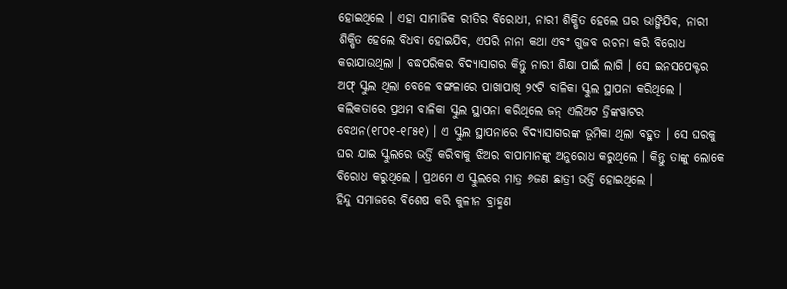ହୋଇଥିଲେ । ଏହା ସାମାଜିକ ରୀତିର ବିରୋଧୀ, ନାରୀ ଶିକ୍ଷିତ ହେଲେ ଘର ଭାଙ୍ଗିଯିବ, ନାରୀ ଶିକ୍ଷିତ ହେଲେ ବିଧବା ହୋଇଯିବ, ଏପରି ନାନା କଥା ଏବଂ ଗୁଜବ ରଚନା କରି ବିରୋଧ କରାଯାଉଥିଲା । ବଦ୍ଧପରିକର ବିଦ୍ୟାସାଗର କିନ୍ତୁ ନାରୀ ଶିକ୍ଷା ପାଇଁ ଲାଗି । ସେ ଇନସପେକ୍ଟର ଅଫ୍ ସ୍କୁଲ ଥିଲା ବେଳେ ବଙ୍ଗଳାରେ ପାଖାପାଖି ୨୯ଟି ବାଳିକା ସ୍କୁଲ ସ୍ଥାପନା କରିଥିଲେ । କଲିକତାରେ ପ୍ରଥମ ବାଳିକା ସ୍କୁଲ ସ୍ଥାପନା କରିଥିଲେ ଜନ୍ ଏଲିଅଟ ଡ୍ରିଙ୍କୱାଟର ବେଥନ(୧୮୦୧-୧୮୫୧) । ଏ ସ୍କୁଲ ସ୍ଥାପନାରେ ବିଦ୍ୟାସାଗରଙ୍କ ଭୂମିକା ଥିଲା ବହୁତ । ସେ ଘରକୁ ଘର ଯାଇ ସ୍କୁଲରେ ଭର୍ତ୍ତି କରିବାକୁ ଝିଅର ବାପାମାନଙ୍କୁ ଅନୁରୋଧ କରୁଥିଲେ । କିନ୍ତୁ ତାଙ୍କୁ ଲୋକେ ବିରୋଧ କରୁଥିଲେ । ପ୍ରଥମେ ଏ ସ୍କୁଲରେ ମାତ୍ର ୬ଜଣ ଛାତ୍ରୀ ଭର୍ତ୍ତି ହୋଇଥିଲେ ।
ହିନ୍ଦୁ ସମାଜରେ ବିଶେଷ କରି କୁଳୀନ ବ୍ରାହ୍ମଣ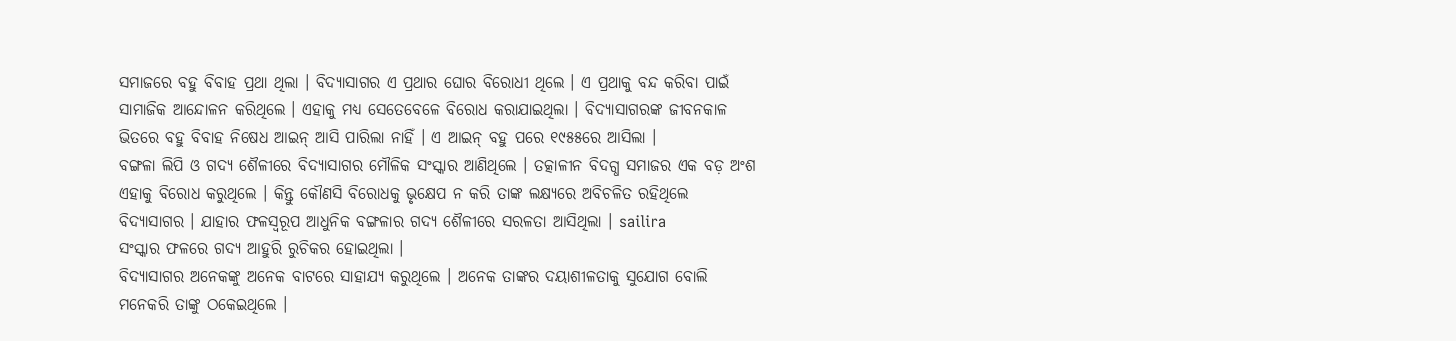ସମାଜରେ ବହୁ ବିବାହ ପ୍ରଥା ଥିଲା । ବିଦ୍ୟାସାଗର ଏ ପ୍ରଥାର ଘୋର ବିରୋଧୀ ଥିଲେ । ଏ ପ୍ରଥାକୁ ବନ୍ଦ କରିବା ପାଇଁ ସାମାଜିକ ଆନ୍ଦୋଳନ କରିଥିଲେ । ଏହାକୁ ମଧ୍ୟ ସେତେବେଳେ ବିରୋଧ କରାଯାଇଥିଲା । ବିଦ୍ୟାସାଗରଙ୍କ ଜୀବନକାଳ ଭିତରେ ବହୁ ବିବାହ ନିଷେଧ ଆଇନ୍ ଆସି ପାରିଲା ନାହିଁ । ଏ ଆଇନ୍ ବହୁ ପରେ ୧୯୫୫ରେ ଆସିଲା ।
ବଙ୍ଗଳା ଲିପି ଓ ଗଦ୍ୟ ଶୈଳୀରେ ବିଦ୍ୟାସାଗର ମୌଳିକ ସଂସ୍କାର ଆଣିଥିଲେ । ତତ୍କାଳୀନ ବିଦଗ୍ଧ ସମାଜର ଏକ ବଡ଼ ଅଂଶ ଏହାକୁ ବିରୋଧ କରୁଥିଲେ । କିନ୍ତୁ କୌଣସି ବିରୋଧକୁ ଭୃକ୍ଷେପ ନ କରି ତାଙ୍କ ଲକ୍ଷ୍ୟରେ ଅବିଚଳିତ ରହିଥିଲେ ବିଦ୍ୟାସାଗର । ଯାହାର ଫଳସ୍ୱରୂପ ଆଧୁନିକ ବଙ୍ଗଳାର ଗଦ୍ୟ ଶୈଳୀରେ ସରଳତା ଆସିଥିଲା । sailira
ସଂସ୍କାର ଫଳରେ ଗଦ୍ୟ ଆହୁରି ରୁଚିକର ହୋଇଥିଲା ।
ବିଦ୍ୟାସାଗର ଅନେକଙ୍କୁ ଅନେକ ବାଟରେ ସାହାଯ୍ୟ କରୁଥିଲେ । ଅନେକ ତାଙ୍କର ଦୟାଶୀଳତାକୁ ସୁଯୋଗ ବୋଲି ମନେକରି ତାଙ୍କୁ ଠକେଇଥିଲେ ।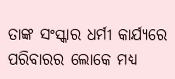ତାଙ୍କ ସଂସ୍କାର ଧର୍ମୀ କାର୍ଯ୍ୟରେ ପରିବାରର ଲୋକେ ମଧ୍ୟ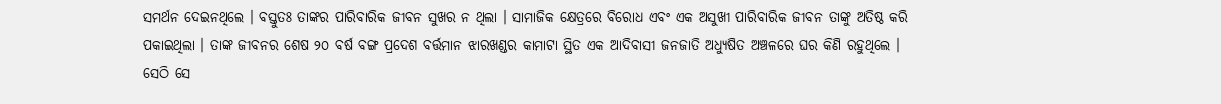ସମର୍ଥନ ଦେଇନଥିଲେ । ବସ୍ତୁତଃ ତାଙ୍କର ପାରିବାରିକ ଜୀବନ ସୁଖର ନ ଥିଲା । ସାମାଜିକ କ୍ଷେତ୍ରରେ ବିରୋଧ ଏବଂ ଏକ ଅସୁଖୀ ପାରିବାରିକ ଜୀବନ ତାଙ୍କୁ ଅତିଷ୍ଠ କରି ପକାଇଥିଲା । ତାଙ୍କ ଜୀବନର ଶେଷ ୨୦ ବର୍ଷ ବଙ୍ଗ ପ୍ରଦେଶ ବର୍ତ୍ତମାନ ଝାରଖଣ୍ଡର କାମାଟା ସ୍ଥିତ ଏକ ଆଦିବାସୀ ଜନଜାତି ଅଧ୍ୟୁଷିତ ଅଞ୍ଚଳରେ ଘର କିଣି ରହୁଥିଲେ । ସେଠି ସେ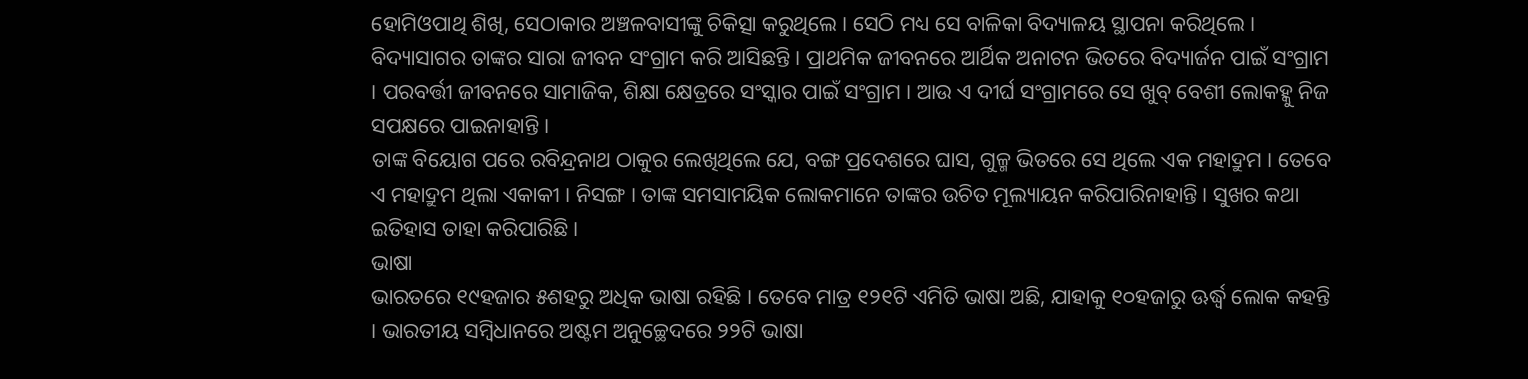ହୋମିଓପାଥି ଶିଖି, ସେଠାକାର ଅଞ୍ଚଳବାସୀଙ୍କୁ ଚିକିତ୍ସା କରୁଥିଲେ । ସେଠି ମଧ୍ୟ ସେ ବାଳିକା ବିଦ୍ୟାଳୟ ସ୍ଥାପନା କରିଥିଲେ ।
ବିଦ୍ୟାସାଗର ତାଙ୍କର ସାରା ଜୀବନ ସଂଗ୍ରାମ କରି ଆସିଛନ୍ତି । ପ୍ରାଥମିକ ଜୀବନରେ ଆର୍ଥିକ ଅନାଟନ ଭିତରେ ବିଦ୍ୟାର୍ଜନ ପାଇଁ ସଂଗ୍ରାମ । ପରବର୍ତ୍ତୀ ଜୀବନରେ ସାମାଜିକ, ଶିକ୍ଷା କ୍ଷେତ୍ରରେ ସଂସ୍କାର ପାଇଁ ସଂଗ୍ରାମ । ଆଉ ଏ ଦୀର୍ଘ ସଂଗ୍ରାମରେ ସେ ଖୁବ୍ ବେଶୀ ଲୋକହ୍କୁ ନିଜ ସପକ୍ଷରେ ପାଇନାହାନ୍ତି ।
ତାଙ୍କ ବିୟୋଗ ପରେ ରବିନ୍ଦ୍ରନାଥ ଠାକୁର ଲେଖିଥିଲେ ଯେ, ବଙ୍ଗ ପ୍ରଦେଶରେ ଘାସ, ଗୁଳ୍ମ ଭିତରେ ସେ ଥିଲେ ଏକ ମହାଦ୍ରୁମ । ତେବେ ଏ ମହାଦ୍ରୁମ ଥିଲା ଏକାକୀ । ନିସଙ୍ଗ । ତାଙ୍କ ସମସାମୟିକ ଲୋକମାନେ ତାଙ୍କର ଉଚିତ ମୂଲ୍ୟାୟନ କରିପାରିନାହାନ୍ତି । ସୁଖର କଥା ଇତିହାସ ତାହା କରିପାରିଛି ।
ଭାଷା
ଭାରତରେ ୧୯ହଜାର ୫ଶହରୁ ଅଧିକ ଭାଷା ରହିଛି । ତେବେ ମାତ୍ର ୧୨୧ଟି ଏମିତି ଭାଷା ଅଛି, ଯାହାକୁ ୧୦ହଜାରୁ ଊର୍ଦ୍ଧ୍ୱ ଲୋକ କହନ୍ତି । ଭାରତୀୟ ସମ୍ବିଧାନରେ ଅଷ୍ଟମ ଅନୁଚ୍ଛେଦରେ ୨୨ଟି ଭାଷା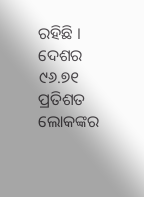ରହିଛି । ଦେଶର ୯୬.୭୧ ପ୍ରତିଶତ ଲୋକଙ୍କର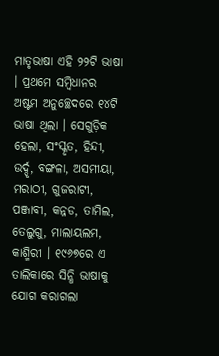ମାତୃଭାଷା ଏହି ୨୨ଟି ଭାଷା । ପ୍ରଥମେ ସମ୍ବିଧାନର ଅଷ୍ଟମ ଅନୁଚ୍ଛେଦରେ ୧୪ଟି ଭାଷା ଥିଲା । ସେଗୁଡ଼ିକ ହେଲା, ସଂସ୍କୃତ, ହିନ୍ଦୀ, ଉର୍ଦ୍ଦୃ, ବଙ୍ଗଳା, ଅସମୀୟା, ମରାଠୀ, ଗୁଜରାଟୀ, ପଞ୍ଜାବୀ, କନ୍ନଡ, ତାମିଲ, ତେଲୁଗୁ, ମାଲାୟଲମ, କାଶ୍ମିରୀ । ୧୯୬୭ରେ ଏ ତାଲିକାରେ ସିନ୍ଧି ଭାଷାକୁ ଯୋଗ କରାଗଲା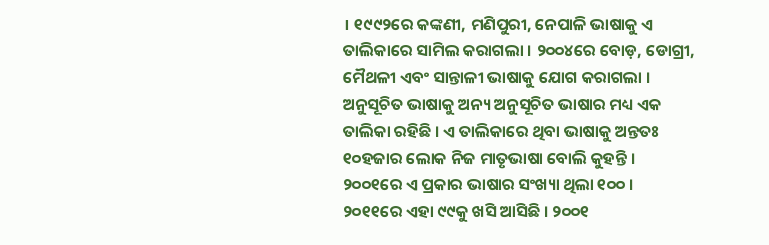। ୧୯୯୨ରେ କଙ୍କଣୀ, ମଣିପୁରୀ, ନେପାଳି ଭାଷାକୁ ଏ ତାଲିକାରେ ସାମିଲ କରାଗଲା । ୨୦୦୪ରେ ବୋଡ଼, ଡୋଗ୍ରୀ, ମୈଥଳୀ ଏବଂ ସାନ୍ତାଳୀ ଭାଷାକୁ ଯୋଗ କରାଗଲା ।
ଅନୁସୂଚିତ ଭାଷାକୁ ଅନ୍ୟ ଅନୁସୂଚିତ ଭାଷାର ମଧ୍ୟ ଏକ ତାଲିକା ରହିଛି । ଏ ତାଲିକାରେ ଥିବା ଭାଷାକୁ ଅନ୍ତତଃ ୧୦ହଜାର ଲୋକ ନିଜ ମାତୃଭାଷା ବୋଲି କୁହନ୍ତି । ୨୦୦୧ରେ ଏ ପ୍ରକାର ଭାଷାର ସଂଖ୍ୟା ଥିଲା ୧୦୦ । ୨୦୧୧ରେ ଏହା ୯୯କୁ ଖସି ଆସିଛି । ୨୦୦୧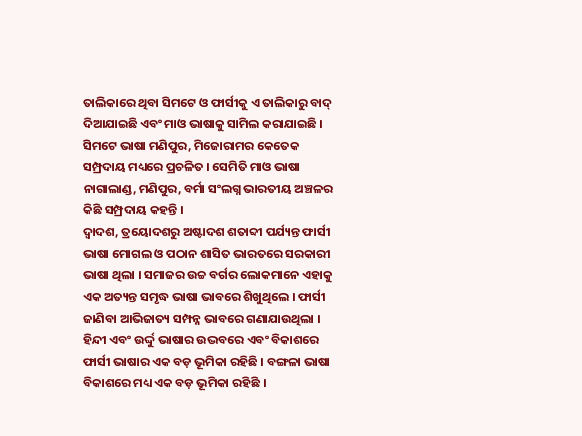ତାଲିକାରେ ଥିବା ସିମଟେ ଓ ଫାର୍ସୀକୁ ଏ ତାଲିକାରୁ ବାଦ୍ ଦିଆଯାଇଛି ଏବଂ ମାଓ ଭାଷାକୁ ସାମିଲ କରାଯାଇଛି । ସିମଟେ ଭାଷା ମଣିପୁର, ମିଜୋରାମର କେତେକ ସମ୍ପ୍ରଦାୟ ମଧ୍ୟରେ ପ୍ରଚଳିତ । ସେମିତି ମାଓ ଭାଷା ନାଗାଲାଣ୍ଡ, ମଣିପୁର, ବର୍ମା ସଂଲଗ୍ନ ଭାରତୀୟ ଅଞ୍ଚଳର କିଛି ସମ୍ପ୍ରଦାୟ କହନ୍ତି ।
ଦ୍ୱାଦଶ, ତ୍ରୟୋଦଶରୁ ଅଷ୍ଟାଦଶ ଶତାବ୍ଦୀ ପର୍ଯ୍ୟନ୍ତ ଫାର୍ସୀ ଭାଷା ମୋଗଲ ଓ ପଠାନ ଶାସିତ ଭାରତରେ ସରକାରୀ ଭାଷା ଥିଲା । ସମାଜର ଉଚ୍ଚ ବର୍ଗର ଲୋକମାନେ ଏହାକୁ ଏକ ଅତ୍ୟନ୍ତ ସମୃଦ୍ଧ ଭାଷା ଭାବରେ ଶିଖୁଥିଲେ । ଫାର୍ସୀ ଜାଣିବା ଆଭିଜାତ୍ୟ ସମ୍ପନ୍ନ ଭାବରେ ଗଣାଯାଉଥିଲା । ହିନ୍ଦୀ ଏବଂ ଉର୍ଦ୍ଦୁ ଭାଷାର ଉଦ୍ଭବରେ ଏବଂ ବିକାଶରେ ଫାର୍ସୀ ଭାଷାର ଏକ ବଡ଼ ଭୂମିକା ରହିଛି । ବଙ୍ଗଳା ଭାଷା ବିକାଶରେ ମଧ୍ୟ ଏକ ବଡ଼ ଭୂମିକା ରହିଛି ।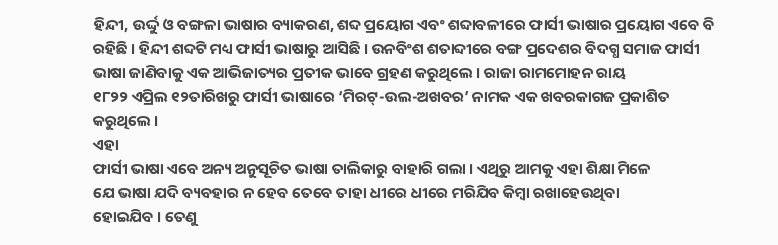ହିନ୍ଦୀ, ଉର୍ଦ୍ଦୁ ଓ ବଙ୍ଗଳା ଭାଷାର ବ୍ୟାକରଣ, ଶବ୍ଦ ପ୍ରୟୋଗ ଏବଂ ଶବ୍ଦାବଳୀରେ ଫାର୍ସୀ ଭାଷାର ପ୍ରୟୋଗ ଏବେ ବି ରହିଛି । ହିନ୍ଦୀ ଶବ୍ଦଟି ମଧ୍ୟ ଫାର୍ସୀ ଭାଷାରୁ ଆସିଛି । ଉନବିଂଶ ଶତାବ୍ଦୀରେ ବଙ୍ଗ ପ୍ରଦେଶର ବିଦଗ୍ଧ ସମାଜ ଫାର୍ସୀ ଭାଷା ଜାଣିବାକୁ ଏକ ଆଭିଜାତ୍ୟର ପ୍ରତୀକ ଭାବେ ଗ୍ରହଣ କରୁଥିଲେ । ରାଜା ରାମମୋହନ ରାୟ
୧୮୨୨ ଏପ୍ରିଲ ୧୨ତାରିଖରୁ ଫାର୍ସୀ ଭାଷାରେ ‘ମିରଟ୍-ଉଲ-ଅଖବର’ ନାମକ ଏକ ଖବରକାଗଜ ପ୍ରକାଶିତ କରୁଥିଲେ ।
ଏହା
ଫାର୍ସୀ ଭାଷା ଏବେ ଅନ୍ୟ ଅନୁସୂଚିତ ଭାଷା ତାଲିକାରୁ ବାହାରି ଗଲା । ଏଥିରୁ ଆମକୁ ଏହା ଶିକ୍ଷା ମିଳେ
ଯେ ଭାଷା ଯଦି ବ୍ୟବହାର ନ ହେବ ତେବେ ତାହା ଧୀରେ ଧୀରେ ମରିଯିବ କିମ୍ବା ରଖାହେଉଥିବା
ହୋଇଯିବ । ତେଣୁ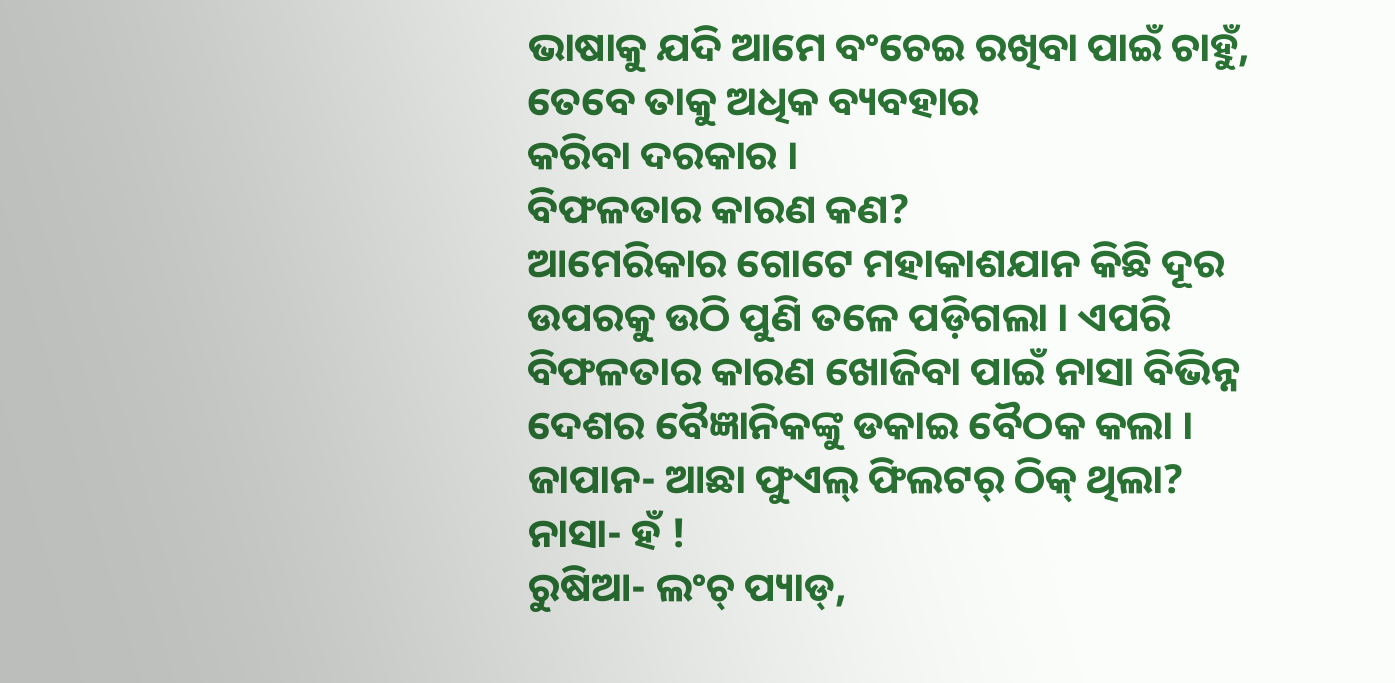ଭାଷାକୁ ଯଦି ଆମେ ବଂଚେଇ ରଖିବା ପାଇଁ ଚାହୁଁ, ତେବେ ତାକୁ ଅଧିକ ବ୍ୟବହାର
କରିବା ଦରକାର ।
ବିଫଳତାର କାରଣ କଣ?
ଆମେରିକାର ଗୋଟେ ମହାକାଶଯାନ କିଛି ଦୂର ଉପରକୁ ଉଠି ପୁଣି ତଳେ ପଡ଼ିଗଲା । ଏପରି ବିଫଳତାର କାରଣ ଖୋଜିବା ପାଇଁ ନାସା ବିଭିନ୍ନ ଦେଶର ବୈଜ୍ଞାନିକଙ୍କୁ ଡକାଇ ବୈଠକ କଲା ।
ଜାପାନ- ଆଛା ଫୁଏଲ୍ ଫିଲଟର୍ ଠିକ୍ ଥିଲା?
ନାସା- ହଁ !
ରୁଷିଆ- ଲଂଚ୍ ପ୍ୟାଡ୍,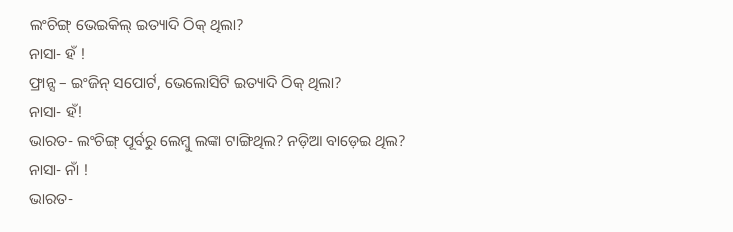ଲଂଚିଙ୍ଗ୍ ଭେଇକିଲ୍ ଇତ୍ୟାଦି ଠିକ୍ ଥିଲା?
ନାସା- ହଁ !
ଫ୍ରାନ୍ସ – ଇଂଜିନ୍ ସପୋର୍ଟ, ଭେଲୋସିଟି ଇତ୍ୟାଦି ଠିକ୍ ଥିଲା?
ନାସା- ହଁ!
ଭାରତ- ଲଂଚିଙ୍ଗ୍ ପୂର୍ବରୁ ଲେମ୍ବୁ ଲଙ୍କା ଟାଙ୍ଗିଥିଲ? ନଡ଼ିଆ ବାଡ଼େଇ ଥିଲ?
ନାସା- ନାଁ !
ଭାରତ-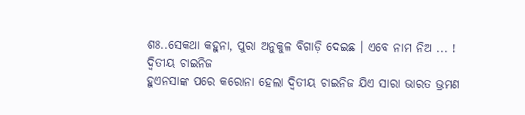ଶଃ..ସେକଥା କହୁନା, ପୁରା ଅନୁକୁଳ ବିଗାଡ଼ି ଦେଇଛ । ଏବେ ନାମ ନିଅ ... !
ଦ୍ଵିତୀୟ ଚାଇନିଜ
ହୁଏନସାଙ୍କ ପରେ କରୋନା ହେଲା ଦ୍ଵିତୀୟ ଚାଇନିଜ ଯିଏ ସାରା ଭାରତ ଭ୍ରମଣ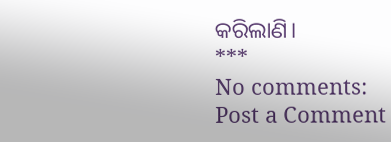କରିଲାଣି।
***
No comments:
Post a Comment